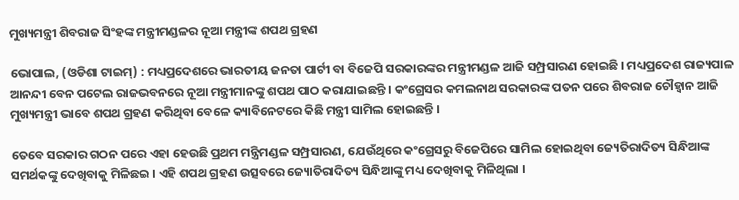ମୁଖ୍ୟମନ୍ତ୍ରୀ ଶିବରାଜ ସିଂହଙ୍କ ମନ୍ତ୍ରୀମଣ୍ଡଳର ନୂଆ ମନ୍ତ୍ରୀଙ୍କ ଶପଥ ଗ୍ରହଣ

ଭୋପାଲ, (ଓଡିଶା ଟାଇମ୍) : ମଧ୍ୟପ୍ରଦେଶରେ ଭାରତୀୟ ଜନତା ପାର୍ଟୀ ବା ବିଜେପି ସରକାରଙ୍କର ମନ୍ତ୍ରୀମଣ୍ଡଳ ଆଜି ସମ୍ପ୍ରସାରଣ ହୋଇଛି । ମଧ୍ୟପ୍ରଦେଶ ରାଜ୍ୟପାଳ ଆନନ୍ଦୀ ବେନ ପଟେଲ ରାଜଭବନରେ ନୂଆ ମନ୍ତ୍ରୀମାନଙ୍କୁ ଶପଥ ପାଠ କରାଯାଇଛନ୍ତି । କଂଗ୍ରେସର କମଲନାଥ ସରକାରଙ୍କ ପତନ ପରେ ଶିବରାଜ ଚୌହ୍ୱାନ ଆଜି ମୁଖ୍ୟମନ୍ତ୍ରୀ ଭାବେ ଶପଥ ଗ୍ରହଣ କରିଥିବା ବେଳେ କ୍ୟାବିନେଟରେ କିଛି ମନ୍ତ୍ରୀ ସାମିଲ ହୋଇଛନ୍ତି ।

ତେବେ ସରକାର ଗଠନ ପରେ ଏହା ହେଉଛି ପ୍ରଥମ ମନ୍ତ୍ରିମଣ୍ଡଳ ସମ୍ପ୍ରସାରଣ, ଯେଉଁଥିରେ କଂଗ୍ରେସରୁ ବିଜେପିରେ ସାମିଲ ହୋଇଥିବା ଜ୍ୟେତିରାଦିତ୍ୟ ସିନ୍ଧିଆଙ୍କ ସମର୍ଥକଙ୍କୁ ଦେଖିବାକୁ ମିଳିଛଇ । ଏହି ଶପଥ ଗ୍ରହଣ ଉତ୍ସବରେ ଜ୍ୟୋତିରାଦିତ୍ୟ ସିନ୍ଧିଆଙ୍କୁ ମଧ୍ୟ ଦେଖିବାକୁ ମିଳିଥିଲା ।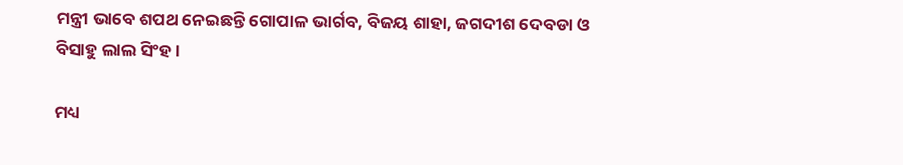ମନ୍ତ୍ରୀ ଭାବେ ଶପଥ ନେଇଛନ୍ତି ଗୋପାଳ ଭାର୍ଗବ, ବିଜୟ ଶାହା, ଜଗଦୀଶ ଦେବଡା ଓ ବିସାହୁ ଲାଲ ସିଂହ ।

ମଧ୍ୟ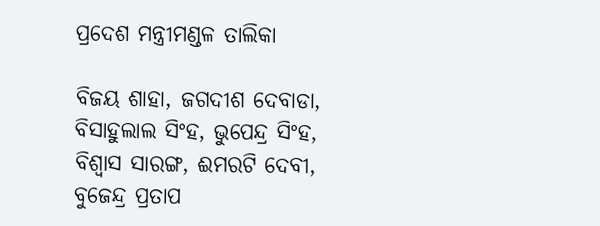ପ୍ରଦେଶ ମନ୍ତ୍ରୀମଣ୍ଡଳ ତାଲିକା

ବିଜୟ ଶାହା, ଜଗଦୀଶ ଦେବାଡା, ବିସାହୁଲାଲ ସିଂହ, ଭୁପେନ୍ଦ୍ର ସିଂହ, ବିଶ୍ୱାସ ସାରଙ୍ଗ, ଈମରଟି ଦେବୀ, ବୁଜେନ୍ଦ୍ର ପ୍ରତାପ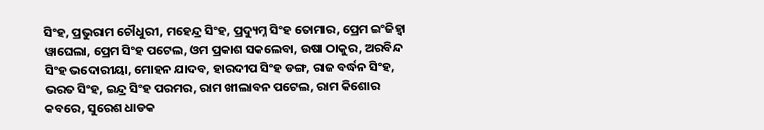ସିଂହ, ପ୍ରଭୁରାମ ଚୌଧୁରୀ, ମହେନ୍ଦ୍ର ସିଂହ, ପ୍ରଦ୍ୟୁମ୍ନ ସିଂହ ତୋମାର, ପ୍ରେମ ଇଂଜିହ୍ୱା ୱାଘେଲା, ପ୍ରେମ ସିଂହ ପଟେଲ, ଓମ ପ୍ରକାଶ ସକଲେବା, ଉଷା ଠାକୁର, ଅରବିନ୍ଦ ସିଂହ ଭଦୋରୀୟା, ମୋହନ ଯାଦବ, ହାରଦୀପ ସିଂହ ଡଙ୍ଗ, ରାଜ ବର୍ଦ୍ଧନ ସିଂହ, ଭରତ ସିଂହ, ଇନ୍ଦ୍ର ସିଂହ ପରମର, ରାମ ଖୀଲାବନ ପଟେଲ, ରାମ କିଶୋର କବରେ, ସୁରେଶ ଧାଡକ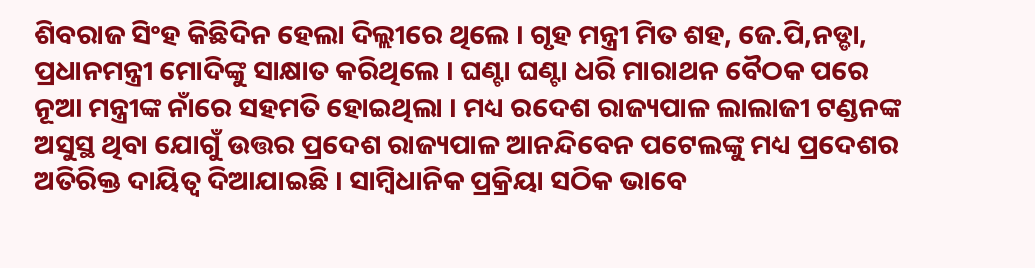ଶିବରାଜ ସିଂହ କିଛିଦିନ ହେଲା ଦିଲ୍ଲୀରେ ଥିଲେ । ଗୃହ ମନ୍ତ୍ରୀ ମିତ ଶହ, ଜେ.ପି,ନଡ୍ଡା, ପ୍ରଧାନମନ୍ତ୍ରୀ ମୋଦିଙ୍କୁ ସାକ୍ଷାତ କରିଥିଲେ । ଘଣ୍ଟା ଘଣ୍ଟା ଧରି ମାରାଥନ ବୈଠକ ପରେ ନୂଆ ମନ୍ତ୍ରୀଙ୍କ ନାଁରେ ସହମତି ହୋଇଥିଲା । ମଧ୍ୟ ରଦେଶ ରାଜ୍ୟପାଳ ଲାଲାଜୀ ଟଣ୍ଡନଙ୍କ ଅସୁସ୍ଥ ଥିବା ଯୋଗୁଁ ଉତ୍ତର ପ୍ରଦେଶ ରାଜ୍ୟପାଳ ଆନନ୍ଦିବେନ ପଟେଲଙ୍କୁ ମଧ୍ୟ ପ୍ରଦେଶର ଅତିରିକ୍ତ ଦାୟିତ୍ୱ ଦିଆଯାଇଛି । ସାମ୍ବିଧାନିକ ପ୍ରକ୍ରିୟା ସଠିକ ଭାବେ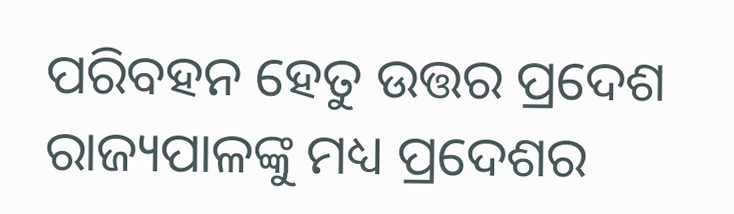ପରିବହନ ହେତୁ ଉତ୍ତର ପ୍ରଦେଶ ରାଜ୍ୟପାଳଙ୍କୁ ମଧ୍ୟ ପ୍ରଦେଶର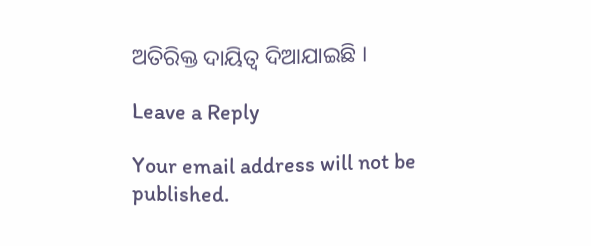ଅତିରିକ୍ତ ଦାୟିତ୍ୱ ଦିଆଯାଇଛି ।

Leave a Reply

Your email address will not be published.